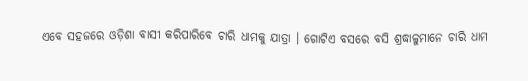ଏବେ ସହଜରେ ଓଡ଼ିଶା ବାସୀ କରିପାରିବେ ଚାରି ଧାମକୁ ଯାତ୍ରା । ଗୋଟିଏ ବସରେ ବସି ଶ୍ରଦ୍ଧାଳୁମାନେ ଚାରି ଧାମ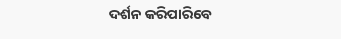ଦର୍ଶନ କରିପାରିବେ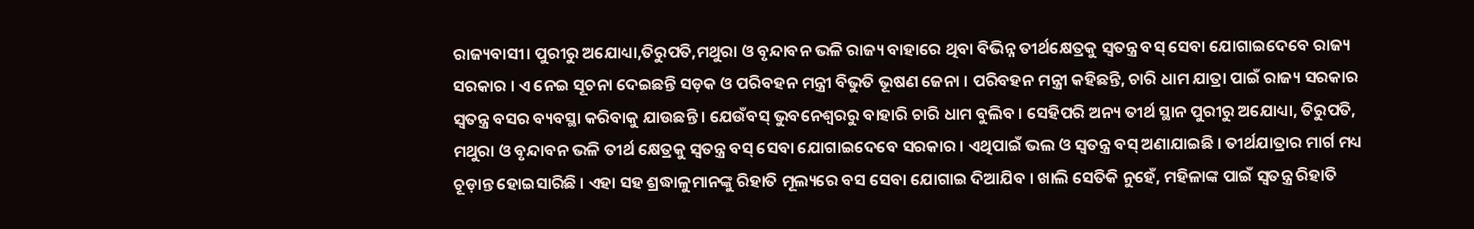ରାଜ୍ୟବାସୀ। ପୁରୀରୁ ଅଯୋଧ୍ୟା,ତିରୁପତି,ମଥୁରା ଓ ବୃନ୍ଦାବନ ଭଳି ରାଜ୍ୟ ବାହାରେ ଥିବା ବିଭିନ୍ନ ତୀର୍ଥକ୍ଷେତ୍ରକୁ ସ୍ୱତନ୍ତ୍ର ବସ୍ ସେବା ଯୋଗାଇଦେବେ ରାଜ୍ୟ ସରକାର । ଏ ନେଇ ସୂଚନା ଦେଇଛନ୍ତି ସଡ଼କ ଓ ପରିବହନ ମନ୍ତ୍ରୀ ବିଭୁତି ଭୂଷଣ ଜେନା । ପରିବହନ ମନ୍ତ୍ରୀ କହିଛନ୍ତି, ଚାରି ଧାମ ଯାତ୍ରା ପାଇଁ ରାଜ୍ୟ ସରକାର ସ୍ୱତନ୍ତ୍ର ବସର ବ୍ୟବସ୍ଥା କରିବାକୁ ଯାଉଛନ୍ତି । ଯେଉଁବସ୍ ଭୁବନେଶ୍ୱରରୁ ବାହାରି ଚାରି ଧାମ ବୁଲିବ । ସେହିପରି ଅନ୍ୟ ତୀର୍ଥ ସ୍ଥାନ ପୁରୀରୁ ଅଯୋଧ୍ୟା, ତିରୁପତି, ମଥୁରା ଓ ବୃନ୍ଦାବନ ଭଳି ତୀର୍ଥ କ୍ଷେତ୍ରକୁ ସ୍ୱତନ୍ତ୍ର ବସ୍ ସେବା ଯୋଗାଇଦେବେ ସରକାର । ଏଥିପାଇଁ ଭଲ ଓ ସ୍ୱତନ୍ତ୍ର ବସ୍ ଅଣାଯାଇଛି । ତୀର୍ଥଯାତ୍ରାର ମାର୍ଗ ମଧ୍ୟ ଚୂଡ଼ାନ୍ତ ହୋଇସାରିଛି । ଏହା ସହ ଶ୍ରଦ୍ଧାଳୁମାନଙ୍କୁ ରିହାତି ମୂଲ୍ୟରେ ବସ ସେବା ଯୋଗାଇ ଦିଆଯିବ । ଖାଲି ସେତିକି ନୁହେଁ, ମହିଳାଙ୍କ ପାଇଁ ସ୍ୱତନ୍ତ୍ର ରିହାତି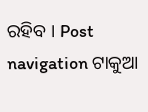ରହିବ । Post navigation ଟାକୁଆ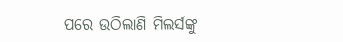ପରେ ଉଠିଲାଣି ମିଲର୍ସଙ୍କୁ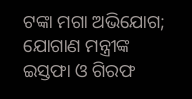ଟଙ୍କା ମଗା ଅଭିଯୋଗ; ଯୋଗାଣ ମନ୍ତ୍ରୀଙ୍କ ଇସ୍ତଫା ଓ ଗିରଫ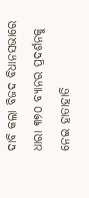ଦାବି କଲା ବିଜଦ ବିଧାନସଭାରେ ଧାରା ୩୭୦ ବ୍ୟାନର ପ୍ରଦର୍ଶନକୁ ନେଇ ହାତାହାତି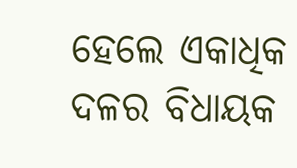ହେଲେ ଏକାଧିକ ଦଳର ବିଧାୟକ